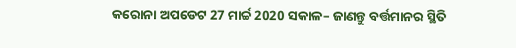କରୋନା ଅପଡେଟ 27 ମାର୍ଚ୍ଚ 2020 ସକାଳ– ଜାଣନ୍ତୁ ବର୍ତ୍ତମାନର ସ୍ଥିତି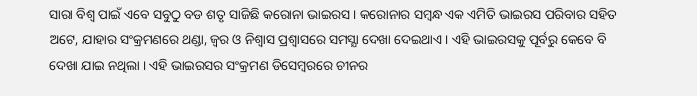ସାରା ବିଶ୍ଵ ପାଇଁ ଏବେ ସବୁଠୁ ବଡ ଶତୃ ସାଜିଛି କରୋନା ଭାଇରସ । କରୋନାର ସମ୍ବନ୍ଧ ଏକ ଏମିତି ଭାଇରସ ପରିବାର ସହିତ ଅଟେ, ଯାହାର ସଂକ୍ରମଣରେ ଥଣ୍ଡା, ଜ୍ଵର ଓ ନିଶ୍ଵାସ ପ୍ରଶ୍ବାସରେ ସମସ୍ଯା ଦେଖା ଦେଇଥାଏ । ଏହି ଭାଇରସକୁ ପୂର୍ବରୁ କେବେ ବି ଦେଖା ଯାଇ ନଥିଲା । ଏହି ଭାଇରସର ସଂକ୍ରମଣ ଡିସେମ୍ବରରେ ଚୀନର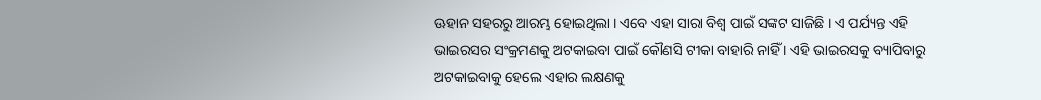ଊହାନ ସହରରୁ ଆରମ୍ଭ ହୋଇଥିଲା । ଏବେ ଏହା ସାରା ବିଶ୍ଵ ପାଇଁ ସଙ୍କଟ ସାଜିଛି । ଏ ପର୍ଯ୍ୟନ୍ତ ଏହି ଭାଇରସର ସଂକ୍ରମଣକୁ ଅଟକାଇବା ପାଇଁ କୌଣସି ଟୀକା ବାହାରି ନାହିଁ । ଏହି ଭାଇରସକୁ ବ୍ୟାପିବାରୁ ଅଟକାଇବାକୁ ହେଲେ ଏହାର ଲକ୍ଷଣକୁ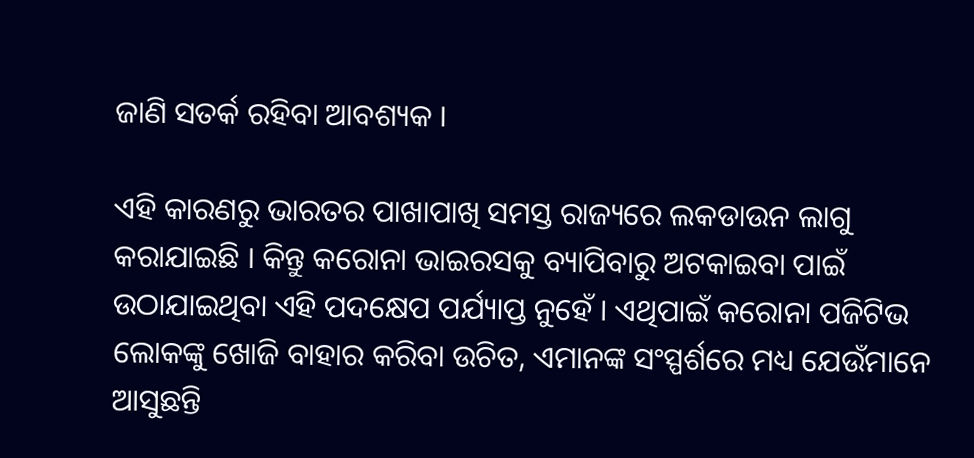ଜାଣି ସତର୍କ ରହିବା ଆବଶ୍ୟକ ।

ଏହି କାରଣରୁ ଭାରତର ପାଖାପାଖି ସମସ୍ତ ରାଜ୍ୟରେ ଲକଡାଉନ ଲାଗୁ କରାଯାଇଛି । କିନ୍ତୁ କରୋନା ଭାଇରସକୁ ବ୍ୟାପିବାରୁ ଅଟକାଇବା ପାଇଁ ଉଠାଯାଇଥିବା ଏହି ପଦକ୍ଷେପ ପର୍ଯ୍ୟାପ୍ତ ନୁହେଁ । ଏଥିପାଇଁ କରୋନା ପଜିଟିଭ ଲୋକଙ୍କୁ ଖୋଜି ବାହାର କରିବା ଉଚିତ, ଏମାନଙ୍କ ସଂସ୍ପର୍ଶରେ ମଧ୍ୟ ଯେଉଁମାନେ ଆସୁଛନ୍ତି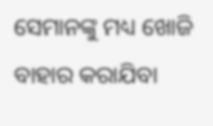ସେମାନଙ୍କୁ ମଧ୍ୟ ଖୋଜି ବାହାର କରାଯିବା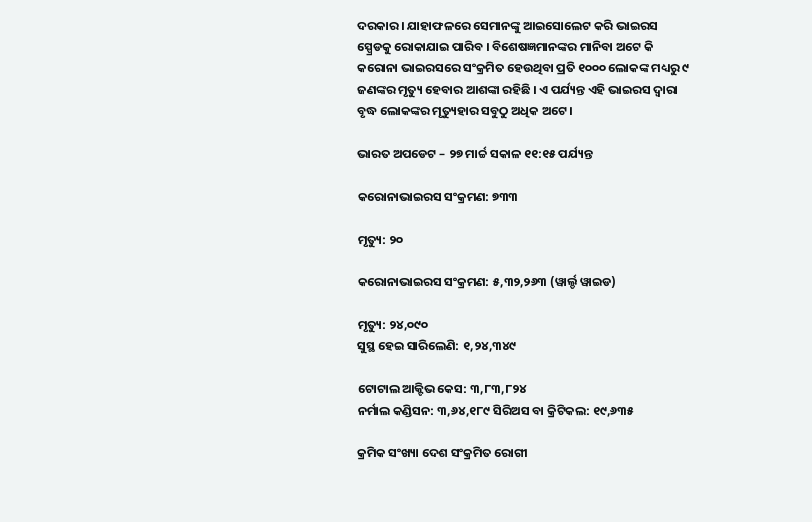ଦରକାର । ଯାହାଫଳରେ ସେମାନଙ୍କୁ ଆଇସୋଲେଟ କରି ଭାଇରସ ସ୍ପ୍ରେଡକୁ ରୋକାଯାଇ ପାରିବ । ବିଶେଷଜ୍ଞମାନଙ୍କର ମାନିବା ଅଟେ କି କରୋନା ଭାଇରସରେ ସଂକ୍ରମିତ ହେଉଥିବା ପ୍ରତି ୧୦୦୦ ଲୋକଙ୍କ ମଧ୍ୟରୁ ୯ ଜଣଙ୍କର ମୃତ୍ୟୁ ହେବାର ଆଶଙ୍କା ରହିଛି । ଏ ପର୍ଯ୍ୟନ୍ତ ଏହି ଭାଇରସ ଦ୍ଵାରା ବୃଦ୍ଧ ଲୋକଙ୍କର ମୃତ୍ୟୁହାର ସବୁଠୁ ଅଧିକ ଅଟେ ।

ଭାରତ ଅପଡେଟ – ୨୭ ମାର୍ଚ୍ଚ ସକାଳ ୧୧:୧୫ ପର୍ଯ୍ୟନ୍ତ

କରୋନାଭାଇରସ ସଂକ୍ରମଣ: ୭୩୩

ମୃତ୍ୟୁ: ୨୦

କରୋନାଭାଇରସ ସଂକ୍ରମଣ: ୫,୩୨,୨୬୩ (ୱାର୍ଲ୍ଡ ୱାଇଡ)

ମୃତ୍ୟୁ: ୨୪,୦୯୦
ସୁସ୍ଥ ହେଇ ସାରିଲେଣି: ୧,୨୪,୩୪୯

ଟୋଟାଲ ଆକ୍ଟିଭ କେସ: ୩,୮୩,୮୨୪
ନର୍ମାଲ କଣ୍ଡିସନ: ୩,୬୪,୧୮୯ ସିରିଅସ ବା କ୍ରିଟିକଲ: ୧୯,୬୩୫

କ୍ରମିକ ସଂଖ୍ୟା ଦେଶ ସଂକ୍ରମିତ ରୋଗୀ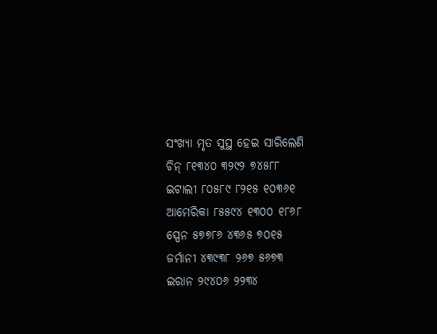ସଂଖ୍ୟା ମୃତ ସୁସ୍ଥ ହେଇ ସାରିଲେଣି
ଚିନ୍ ୮୧୩୪୦ ୩୨୯୨ ୭୪୫୮୮
ଇଟାଲୀ ୮୦୫୮୯ ୮୨୧୫ ୧୦୩୬୧
ଆମେରିକା ୮୫୫୯୪ ୧୩୦୦ ୧୮୬୮
ସ୍ପେନ ୫୭୭୮୬ ୪୩୬୫ ୭୦୧୫
ଜର୍ମାନୀ ୪୩୯୩୮ ୨୬୭ ୫୬୭୩
ଇରାନ ୨୯୪୦୬ ୨୨୩୪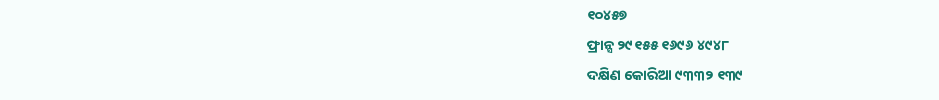୧୦୪୫୭
ଫ୍ରାନ୍ସ ୨୯୧୫୫ ୧୬୯୬ ୪୯୪୮
ଦକ୍ଷିଣ କୋରିଆ ୯୩୩୨ ୧୩୯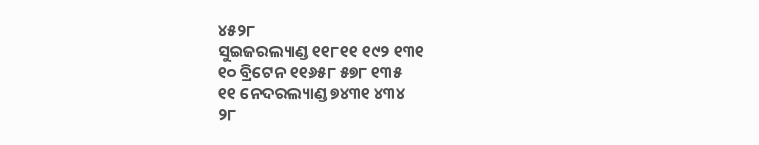୪୫୨୮
ସୁଇଜରଲ୍ୟାଣ୍ଡ ୧୧୮୧୧ ୧୯୨ ୧୩୧
୧୦ ବ୍ରିଟେନ ୧୧୬୫୮ ୫୭୮ ୧୩୫
୧୧ ନେଦରଲ୍ୟାଣ୍ଡ ୭୪୩୧ ୪୩୪
୨୮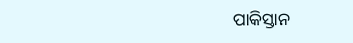ପାକିସ୍ତାନ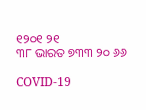୧୨୦୧ ୨୧
୩୮ ଭାରତ ୭୩୩ ୨୦ ୬୬

COVID-19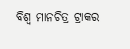ବିଶ୍ୱ ମାନଚିତ୍ର ଟ୍ରାକର